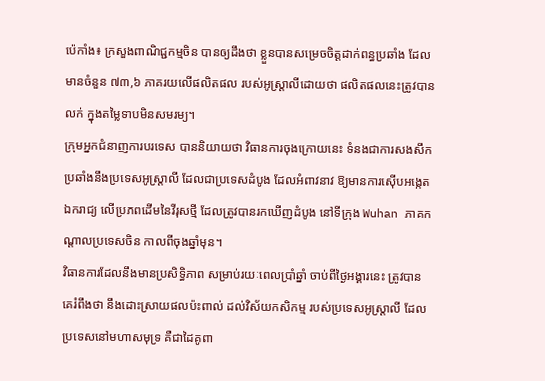ប៉េកាំង៖ ក្រសួងពាណិជ្ជកម្មចិន បានឲ្យដឹងថា ខ្លួនបានសម្រេចចិត្តដាក់ពន្ធប្រឆាំង ដែលមានចំនួន ៧៣,៦ ភាគរយលើផលិតផល របស់អូស្ត្រាលីដោយថា ផលិតផលនេះត្រូវបានលក់ ក្នុងតម្លៃទាបមិនសមរម្យ។
ក្រុមអ្នកជំនាញការបរទេស បាននិយាយថា វិធានការចុងក្រោយនេះ ទំនងជាការសងសឹក ប្រឆាំងនឹងប្រទេសអូស្រ្តាលី ដែលជាប្រទេសដំបូង ដែលអំពាវនាវ ឱ្យមានការស៊ើបអង្កេតឯករាជ្យ លើប្រភពដើមនៃវីរុសថ្មី ដែលត្រូវបានរកឃើញដំបូង នៅទីក្រុង Wuhan ភាគកណ្តាលប្រទេសចិន កាលពីចុងឆ្នាំមុន។
វិធានការដែលនឹងមានប្រសិទ្ធិភាព សម្រាប់រយៈពេលប្រាំឆ្នាំ ចាប់ពីថ្ងៃអង្គារនេះ ត្រូវបានគេរំពឹងថា នឹងដោះស្រាយផលប៉ះពាល់ ដល់វិស័យកសិកម្ម របស់ប្រទេសអូស្ត្រាលី ដែលប្រទេសនៅមហាសមុទ្រ គឺជាដៃគូពា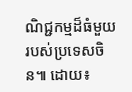ណិជ្ជកម្មដ៏ធំមួយ របស់ប្រទេសចិន៕ ដោយ៖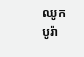ឈូក បូរ៉ា